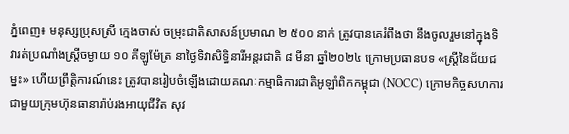ភ្នំពេញ៖ មនុស្សប្រុសស្រី ក្មេងចាស់ ចម្រុះជាតិសាសន៍ប្រមាណ ២ ៥០០ នាក់ ត្រូវបានគេរំពឹងថា នឹងចូលរួមនៅក្នុងទិវារត់ប្រណាំងស្រ្តីចម្ងាយ ១០ គីឡូម៉ែត្រ នាថ្ងៃទិវាសិទ្ធិនារីអន្តរជាតិ ៨ មីនា ឆ្នាំ២០២៤ ក្រោមប្រធានបទ «ស្រ្តីនៃជ័យជម្នះ» ហើយព្រឹត្តិការណ៍នេះ ត្រូវបានរៀបចំឡើងដោយគណៈកម្មាធិការជាតិអូឡាំពិកកម្ពុជា (NOCC) ក្រោមកិច្ចសហការជាមួយក្រុមហ៊ុនធានារ៉ាប់រងអាយុជីវិត សុវ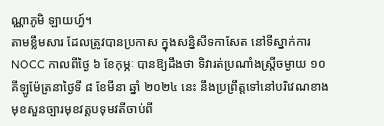ណ្ណាភូមិ ឡាយហ្វ៍។
តាមខ្លឹមសារ ដែលត្រូវបានប្រកាស ក្នុងសន្និសីទកាសែត នៅទីស្នាក់ការ NOCC កាលពីថ្ងៃ ៦ ខែកុម្ភៈ បានឱ្យដឹងថា ទិវារត់ប្រណាំងស្ត្រីចម្ងាយ ១០ គីឡូម៉ែត្រនាថ្ងៃទី ៨ ខែមីនា ឆ្នាំ ២០២៤ នេះ នឹងប្រព្រឹត្តទៅនៅបរិវេណខាងមុខសួនច្បារមុខវត្តបទុមវតីចាប់ពី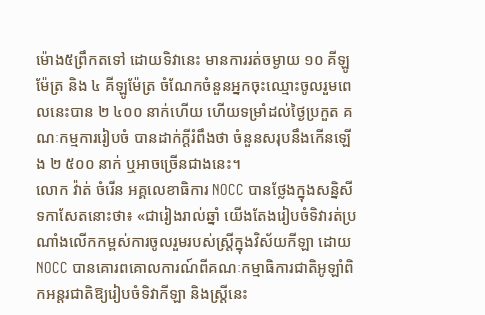ម៉ោង៥ព្រឹកតទៅ ដោយទិវានេះ មានការរត់ចម្ងាយ ១០ គីឡូម៉ែត្រ និង ៤ គីឡូម៉ែត្រ ចំណែកចំនួនអ្នកចុះឈ្មោះចូលរួមពេលនេះបាន ២ ៤០០ នាក់ហើយ ហើយទម្រាំដល់ថ្ងៃប្រកួត គណៈកម្មការរៀបចំ បានដាក់ក្តីរំពឹងថា ចំនួនសរុបនឹងកើនឡើង ២ ៥០០ នាក់ ឬអាចច្រើនជាងនេះ។
លោក វ៉ាត់ ចំរើន អគ្គលេខាធិការ NOCC បានថ្លែងក្នុងសន្និសីទកាសែតនោះថា៖ «ជារៀងរាល់ឆ្នាំ យើងតែងរៀបចំទិវារត់ប្រណាំងលើកកម្ពស់ការចូលរួមរបស់ស្រ្តីក្នុងវិស័យកីឡា ដោយ NOCC បានគោរពគោលការណ៍ពីគណៈកម្មាធិការជាតិអូឡាំពិកអន្តរជាតិឱ្យរៀបចំទិវាកីឡា និងស្រ្តីនេះ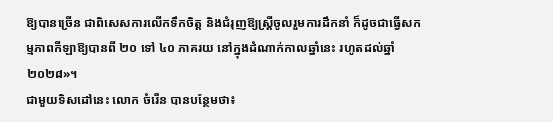ឱ្យបានច្រើន ជាពិសេសការលើកទឹកចិត្ត និងជំរុញឱ្យស្រ្តីចូលរួមការដឹកនាំ ក៏ដូចជាធ្វើសកម្មភាពកីឡាឱ្យបានពី ២០ ទៅ ៤០ ភាគរយ នៅក្នុងដំណាក់កាលឆ្នាំនេះ រហូតដល់ឆ្នាំ ២០២៨»។
ជាមួយទិសដៅនេះ លោក ចំរើន បានបន្ថែមថា៖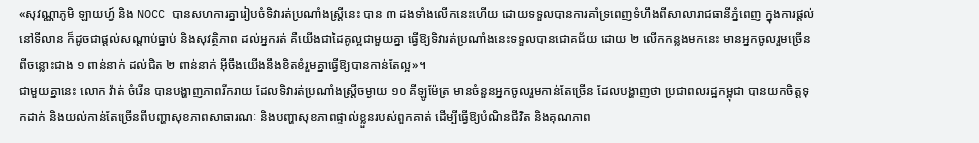«សុវណ្ណាភូមិ ឡាយហ្វ៍ និង NOCC បានសហការគ្នារៀបចំទិវារត់ប្រណាំងស្រ្តីនេះ បាន ៣ ដងទាំងលើកនេះហើយ ដោយទទួលបានការគាំទ្រពេញទំហឹងពីសាលារាជធានីភ្នំពេញ ក្នុងការផ្តល់នៅទីលាន ក៏ដូចជាផ្តល់សណ្តាប់ធ្នាប់ និងសុវត្ថិភាព ដល់អ្នករត់ គឺយើងជាដៃគូល្អជាមួយគ្នា ធ្វើឱ្យទិវារត់ប្រណាំងនេះទទួលបានជោគជ័យ ដោយ ២ លើកកន្លងមកនេះ មានអ្នកចូលរួមច្រើនពីចន្លោះជាង ១ ពាន់នាក់ ដល់ជិត ២ ពាន់នាក់ អ៊ីចឹងយើងនឹងខិតខំរួមគ្នាធ្វើឱ្យបានកាន់តែល្អ»។
ជាមួយគ្នានេះ លោក វ៉ាត់ ចំរើន បានបង្ហាញភាពរីករាយ ដែលទិវារត់ប្រណាំងស្រ្តីចម្ងាយ ១០ គីឡូម៉ែត្រ មានចំនួនអ្នកចូលរួមកាន់តែច្រើន ដែលបង្ហាញថា ប្រជាពលរដ្ឋកម្ពុជា បានយកចិត្តទុកដាក់ និងយល់កាន់តែច្រើនពីបញ្ហាសុខភាពសាធារណៈ និងបញ្ហាសុខភាពផ្ទាល់ខ្លួនរបស់ពួកគាត់ ដើម្បីធ្វើឱ្យបំណិនជីវិត និងគុណភាព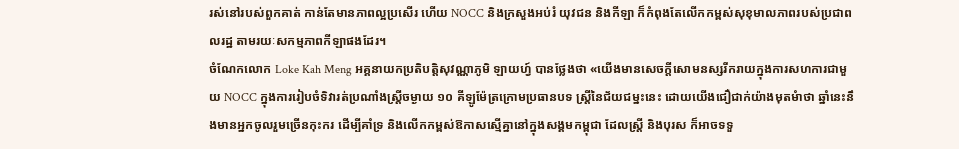រស់នៅរបស់ពួកគាត់ កាន់តែមានភាពល្អប្រសើរ ហើយ NOCC និងក្រសួងអប់រំ យុវជន និងកីឡា ក៏កំពុងតែលើកកម្ពស់សុខុមាលភាពរបស់ប្រជាពលរដ្ឋ តាមរយៈសកម្មភាពកីឡាផងដែរ។
ចំណែកលោក Loke Kah Meng អគ្គនាយកប្រតិបត្តិសុវណ្ណាភូមិ ឡាយហ្វ៍ បានថ្លែងថា «យើងមានសេចក្តីសោមនស្សរីករាយក្នុងការសហការជាមួយ NOCC ក្នុងការរៀបចំទិវារត់ប្រណាំងស្ត្រីចម្ងាយ ១០ គីឡូម៉ែត្រក្រោមប្រធានបទ ស្ត្រីនៃជ័យជម្នះនេះ ដោយយើងជឿជាក់យ៉ាងមុតមំាថា ឆ្នាំនេះនឹងមានអ្នកចូលរួមច្រើនកុះករ ដើម្បីគាំទ្រ និងលើកកម្ពស់ឱកាសស្មើគ្នានៅក្នុងសង្គមកម្ពុជា ដែលស្រ្តី និងបុរស ក៏អាចទទួ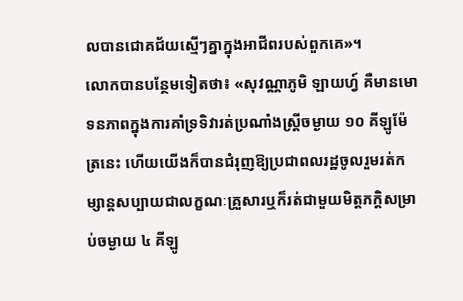លបានជោគជ័យស្មើៗគ្នាក្នុងអាជីពរបស់ពួកគេ»។
លោកបានបន្ថែមទៀតថា៖ «សុវណ្ណាភូមិ ឡាយហ្វ៍ គឺមានមោទនភាពក្នុងការគាំទ្រទិវារត់ប្រណាំងស្រ្តីចម្ងាយ ១០ គីឡូម៉ែត្រនេះ ហើយយើងក៏បានជំរុញឱ្យប្រជាពលរដ្ឋចូលរួមរត់កម្សាន្តសប្បាយជាលក្ខណៈគ្រួសារឬក៏រត់ជាមួយមិត្តភក្តិសម្រាប់ចម្ងាយ ៤ គីឡូ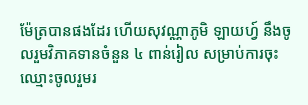ម៉ែត្របានផងដែរ ហើយសុវណ្ណាភូមិ ឡាយហ្វ៍ នឹងចូលរួមវិភាគទានចំនួន ៤ ពាន់រៀល សម្រាប់ការចុះឈ្មោះចូលរួមរ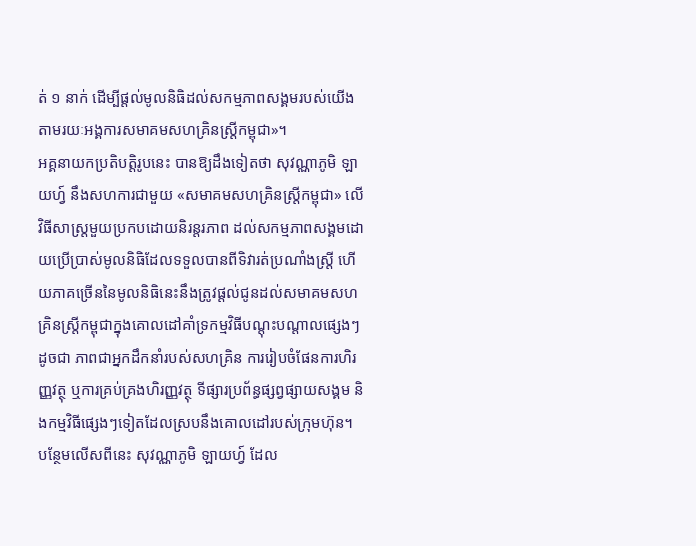ត់ ១ នាក់ ដើម្បីផ្តល់មូលនិធិដល់សកម្មភាពសង្គមរបស់យើង តាមរយៈអង្គការសមាគមសហគ្រិនស្រ្តីកម្ពុជា»។
អគ្គនាយកប្រតិបត្តិរូបនេះ បានឱ្យដឹងទៀតថា សុវណ្ណាភូមិ ឡាយហ្វ៍ នឹងសហការជាមួយ «សមាគមសហគ្រិនស្រ្តីកម្ពុជា» លើវិធីសាស្រ្តមួយប្រកបដោយនិរន្តរភាព ដល់សកម្មភាពសង្គមដោយប្រើប្រាស់មូលនិធិដែលទទួលបានពីទិវារត់ប្រណាំងស្ត្រី ហើយភាគច្រើននៃមូលនិធិនេះនឹងត្រូវផ្តល់ជូនដល់សមាគមសហគ្រិនស្រ្តីកម្ពុជាក្នុងគោលដៅគាំទ្រកម្មវិធីបណ្តុះបណ្តាលផ្សេងៗដូចជា ភាពជាអ្នកដឹកនាំរបស់សហគ្រិន ការរៀបចំផែនការហិរញ្ញវត្ថុ ឬការគ្រប់គ្រងហិរញ្ញវត្ថុ ទីផ្សារប្រព័ន្ធផ្សព្វផ្សាយសង្គម និងកម្មវិធីផ្សេងៗទៀតដែលស្របនឹងគោលដៅរបស់ក្រុមហ៊ុន។
បន្ថែមលើសពីនេះ សុវណ្ណាភូមិ ឡាយហ្វ៍ ដែល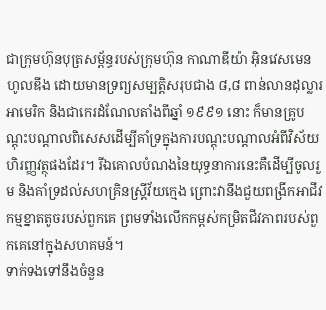ជាក្រុមហ៊ុនបុត្រសម្ព័ន្ធរបស់ក្រុមហ៊ុន កាណាឌីយ៉ា អ៊ិនវេសមេន ហូលឌីង ដោយមានទ្រព្យសម្បត្តិសរុបជាង ៨,៨ ពាន់លានដុល្លារអាមេរិក និងជាកេរដំណែលតាំងពីឆ្នាំ ១៩៩១ នោះ ក៏មានគ្រូបណ្តុះបណ្តាលពិសេសដើម្បីគាំទ្រក្នុងការបណ្តុះបណ្តាលអំពីវិស័យហិរញ្ញវត្ថុផងដែរ។ រីឯគោលបំណងនៃយុទ្ធនាការនេះគឺដើម្បីចូលរួម និងគាំទ្រដល់សហគ្រិនស្ត្រីវ័យក្មេង ព្រោះវានឹងជួយពង្រីកអាជីវកម្មខ្នាតតូចរបស់ពួកគេ ព្រមទាំងលើកកម្ពស់កម្រិតជីវភាពរបស់ពួកគេនៅក្នុងសហគមន៍។
ទាក់ទងទៅនឹងចំនួន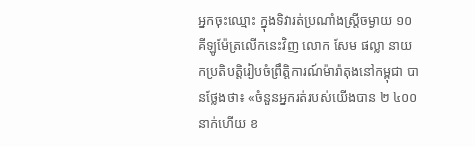អ្នកចុះឈ្មោះ ក្នុងទិវារត់ប្រណាំងស្រ្តីចម្ងាយ ១០ គីឡូម៉ែត្រលើកនេះវិញ លោក សែម ផល្លា នាយកប្រតិបត្តិរៀបចំព្រឹត្តិការណ៍ម៉ារ៉ាតុងនៅកម្ពុជា បានថ្លែងថា៖ «ចំនួនអ្នករត់របស់យើងបាន ២ ៤០០ នាក់ហើយ ខ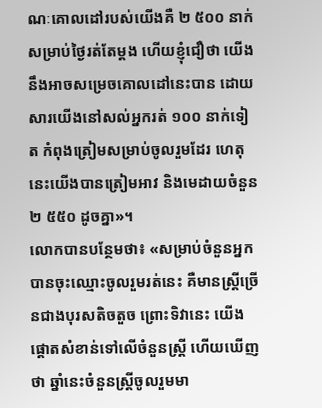ណៈគោលដៅរបស់យើងគឺ ២ ៥០០ នាក់ សម្រាប់ថ្ងៃរត់តែម្តង ហើយខ្ញុំជឿថា យើងនឹងអាចសម្រេចគោលដៅនេះបាន ដោយសារយើងនៅសល់អ្នករត់ ១០០ នាក់ទៀត កំពុងត្រៀមសម្រាប់ចូលរួមដែរ ហេតុនេះយើងបានត្រៀមអាវ និងមេដាយចំនួន ២ ៥៥០ ដូចគ្នា»។
លោកបានបន្ថែមថា៖ «សម្រាប់ចំនួនអ្នកបានចុះឈ្មោះចូលរួមរត់នេះ គឺមានស្រ្តីច្រើនជាងបុរសតិចតួច ព្រោះទិវានេះ យើងផ្តោតសំខាន់ទៅលើចំនួនស្រ្តី ហើយឃើញថា ឆ្នាំនេះចំនួនស្រ្តីចូលរួមមា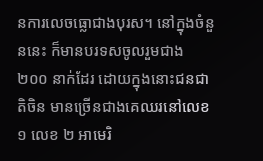នការលេចធ្លោជាងបុរស។ នៅក្នុងចំនួននេះ ក៏មានបរទសចូលរួមជាង ២០០ នាក់ដែរ ដោយក្នុងនោះជនជាតិចិន មានច្រើនជាងគេឈរនៅលេខ ១ លេខ ២ អាមេរិ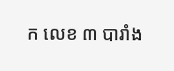ក លេខ ៣ បារាំង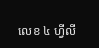លេខ ៤ ហ្វីលី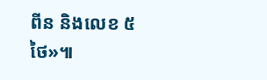ពីន និងលេខ ៥ ថៃ»៕